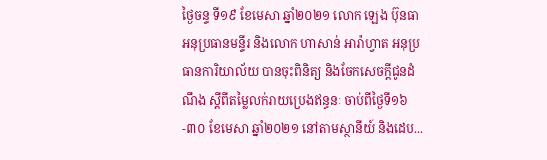ថ្ងៃចន្ទ ទី១៩ ខែមេសា ឆ្នាំ២០២១ លោក ឡេង ប៊ុនធា អនុប្រធានមន្ទីរ និងលោក ហាសាន់ អារ៉ាហ្វាត អនុប្រធានការិយាល័យ បានចុះពិនិត្យ និងចែកសេចក្តីជូនដំណឹង ស្តីពីតម្លៃលក់រាយប្រេងឥន្ធនៈ ចាប់ពីថ្ងៃទី១៦-៣០ ខែមេសា ឆ្នាំ២០២១ នៅតាមស្ថានីយ៍ និងដេប...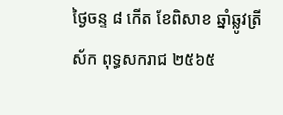ថ្ងៃចន្ទ ៨ កើត ខែពិសាខ ឆ្នាំឆ្លូវត្រីស័ក ពុទ្ធសករាជ ២៥៦៥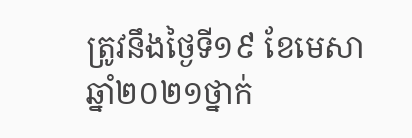ត្រូវនឹងថ្ងៃទី១៩ ខែមេសា ឆ្នាំ២០២១ថ្នាក់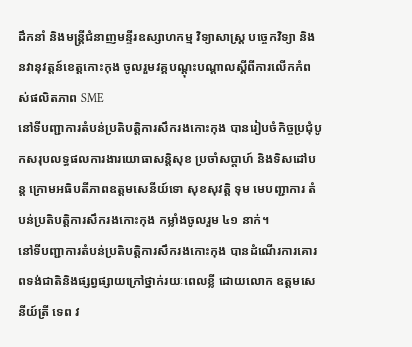ដឹកនាំ និងមន្ត្រីជំនាញមន្ទីរឧស្សាហកម្ម វិទ្យាសាស្ត្រ បច្ចេកវិទ្យា និងនវានុវត្តន៍ខេត្តកោះកុង ចូលរួមវគ្គបណ្តុះបណ្តាលស្តីពីការលើកកំពស់ផលិតភាព SME
នៅទីបញ្ជាការតំបន់ប្រតិបត្តិការសឹករងកោះកុង បានរៀបចំកិច្ចប្រជុំបូកសរុបលទ្ធផលការងារយោធាសន្តិសុខ ប្រចាំសប្តាហ៍ និងទិសដៅបន្ត ក្រោមអធិបតីភាពឧត្តមសេនីយ៍ទោ សុខសុវត្តិ ទុម មេបញ្ជាការ តំបន់ប្រតិបត្តិការសឹករងកោះកុង កម្លាំងចូលរួម ៤១ នាក់។
នៅទីបញ្ជាការតំបន់ប្រតិបត្តិការសឹករងកោះកុង បានដំណើរការគោរពទង់ជាតិនិងផ្សព្វផ្សាយក្រៅថ្នាក់រយៈពេលខ្លី ដោយលោក ឧត្តមសេនីយ៍ត្រី ទេព វ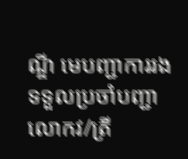ណ្ឌី មេបញ្ជាការរងទទួលប្រចាំបញ្ជា លោកវ/ត្រី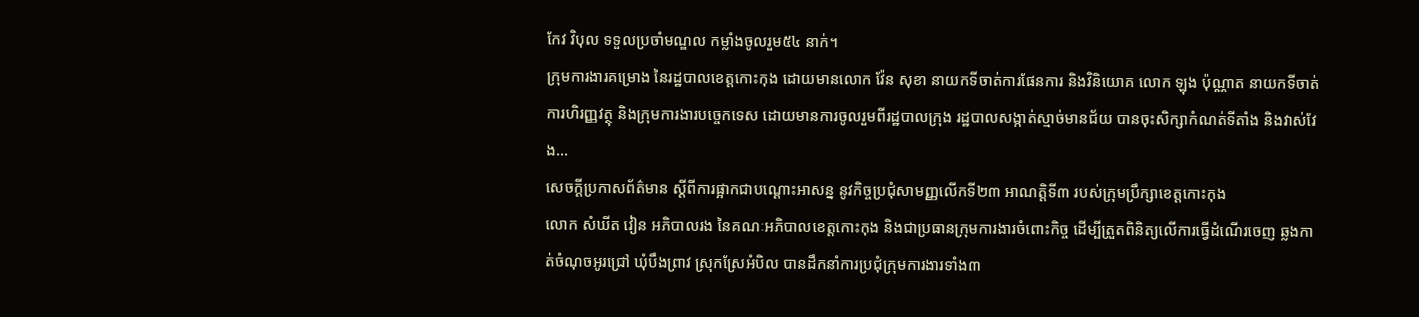កែវ វិបុល ទទួលប្រចាំមណ្ឌល កម្លាំងចូលរួម៥៤ នាក់។
ក្រុមការងារគម្រោង នៃរដ្ឋបាលខេត្តកោះកុង ដោយមានលោក វ៉ែន សុខា នាយកទីចាត់ការផែនការ និងវិនិយោគ លោក ឡុង ប៉ុណ្ណាត នាយកទីចាត់ការហិរញ្ញវត្ថុ និងក្រុមការងារបច្ចេកទេស ដោយមានការចូលរួមពីរដ្ឋបាលក្រុង រដ្ឋបាលសង្កាត់ស្មាច់មានជ័យ បានចុះសិក្សាកំណត់ទីតាំង និងវាស់វែង...
សេចក្ដីប្រកាសព័ត៌មាន ស្ដីពីការផ្អាកជាបណ្ដោះអាសន្ន នូវកិច្ចប្រជុំសាមញ្ញលើកទី២៣ អាណត្តិទី៣ របស់ក្រុមប្រឹក្សាខេត្តកោះកុង
លោក សំឃីត វៀន អភិបាលរង នៃគណៈអភិបាលខេត្តកោះកុង និងជាប្រធានក្រុមការងារចំពោះកិច្ច ដើម្បីត្រួតពិនិត្យលើការធ្វើដំណើរចេញ ឆ្លងកាត់ចំណុចអូរជ្រៅ ឃុំបឹងព្រាវ ស្រុកស្រែអំបិល បានដឹកនាំការប្រជុំក្រុមការងារទាំង៣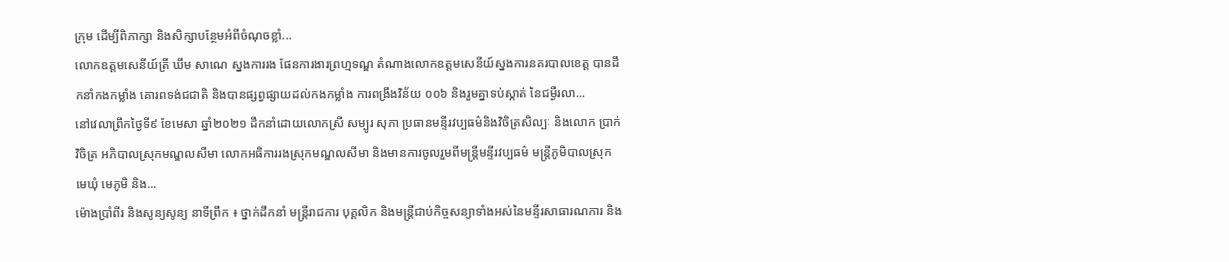ក្រុម ដើម្បីពិភាក្សា និងសិក្សាបន្ថែមអំពីចំណុចខ្លាំ...
លោកឧត្ដមសេនីយ៍ត្រី ឃឹម សាណេ ស្នងការរង ផែនការងារព្រហ្មទណ្ឌ តំណាងលោកឧត្ដមសេនីយ៍ស្នងការនគរបាលខេត្ត បានដឹកនាំកងកម្លាំង គោរពទង់ជជាតិ និងបានផ្សព្វផ្សាយដល់កងកម្លាំង ការពង្រឹងវិន័យ ០០៦ និងរួមគ្នាទប់ស្កាត់ នៃជម្ងឺរលា...
នៅវេលាព្រឹកថ្ងៃទី៩ ខែមេសា ឆ្នាំ២០២១ ដឹកនាំដោយលោកស្រី សម្បូរ សុភា ប្រធានមន្ទីរវប្បធម៌និងវិចិត្រសិល្បៈ និងលោក ប្រាក់ វិចិត្រ អភិបាលស្រុកមណ្ឌលសីមា លោកអធិការរងស្រុកមណ្ឌលសីមា និងមានការចូលរួមពីមន្រ្តីមន្ទីរវប្បធម៌ មន្រ្តីភូមិបាលស្រុក មេឃុំ មេភូមិ និង...
ម៉ោងប្រាំពីរ និងសូន្យសូន្យ នាទីព្រឹក ៖ ថ្នាក់ដឹកនាំ មន្ត្រីរាជការ បុគ្គលិក និងមន្ត្រីជាប់កិច្ចសន្យាទាំងអស់នៃមន្ទីរសាធារណការ និង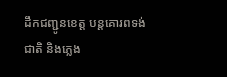ដឹកជញ្ជូនខេត្ត បន្តគោរពទង់ជាតិ និងភ្លេង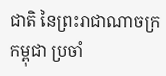ជាតិ នៃព្រះរាជាណាចក្រកម្ពុជា ប្រចាំ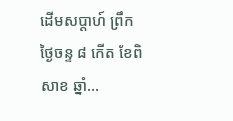ដើមសប្តាហ៍ ព្រឹកថ្ងៃចន្ទ ៨ កើត ខែពិសាខ ឆ្នាំ...